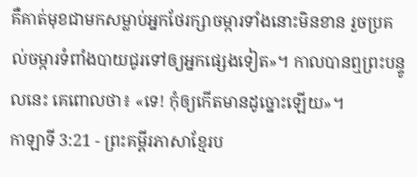គឺគាត់មុខជាមកសម្លាប់អ្នកថែរក្សាចម្ការទាំងនោះមិនខាន រួចប្រគល់ចម្ការទំពាំងបាយជូរទៅឲ្យអ្នកផ្សេងទៀត»។ កាលបានឮព្រះបន្ទូលនេះ គេពោលថា៖ «ទេ! កុំឲ្យកើតមានដូច្នោះឡើយ»។
កាឡាទី 3:21 - ព្រះគម្ពីរភាសាខ្មែរប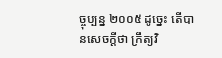ច្ចុប្បន្ន ២០០៥ ដូច្នេះ តើបានសេចក្ដីថា ក្រឹត្យវិ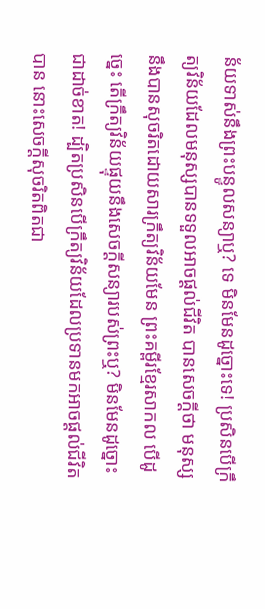ន័យទាស់នឹងព្រះបន្ទូលសន្យាឬ? ទេ មិនមែនដូច្នោះទេ! ប្រសិនបើក្រឹត្យវិន័យដែលមនុស្សបានទទួលអាចផ្ដល់ជីវិត បានសេចក្ដីថា មនុស្សនឹងបានសុចរិតដោយសារក្រឹត្យវិន័យមែន ព្រះគម្ពីរខ្មែរសាកល បើដូច្នេះ តើក្រឹត្យវិន័យផ្ទុយនឹងសេចក្ដីសន្យារបស់ព្រះឬ? មិនមែនដូច្នោះជាដាច់ខាត! ដ្បិតប្រសិនបើក្រឹត្យវិន័យដែលប្រទានមកអាចផ្ដល់ជីវិតបាន នោះសេចក្ដីសុចរិតពិតជា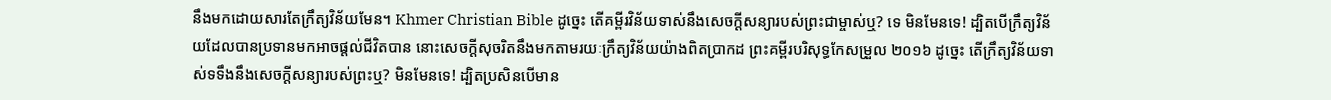នឹងមកដោយសារតែក្រឹត្យវិន័យមែន។ Khmer Christian Bible ដូច្នេះ តើគម្ពីរវិន័យទាស់នឹងសេចក្ដីសន្យារបស់ព្រះជាម្ចាស់ឬ? ទេ មិនមែនទេ! ដ្បិតបើក្រឹត្យវិន័យដែលបានប្រទានមកអាចផ្ដល់ជីវិតបាន នោះសេចក្ដីសុចរិតនឹងមកតាមរយៈក្រឹត្យវិន័យយ៉ាងពិតប្រាកដ ព្រះគម្ពីរបរិសុទ្ធកែសម្រួល ២០១៦ ដូច្នេះ តើក្រឹត្យវិន័យទាស់ទទឹងនឹងសេចក្ដីសន្យារបស់ព្រះឬ? មិនមែនទេ! ដ្បិតប្រសិនបើមាន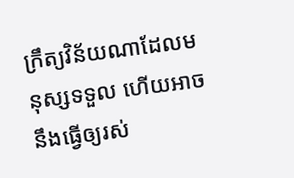ក្រឹត្យវិន័យណាដែលមនុស្សទទួល ហើយអាចនឹងធ្វើឲ្យរស់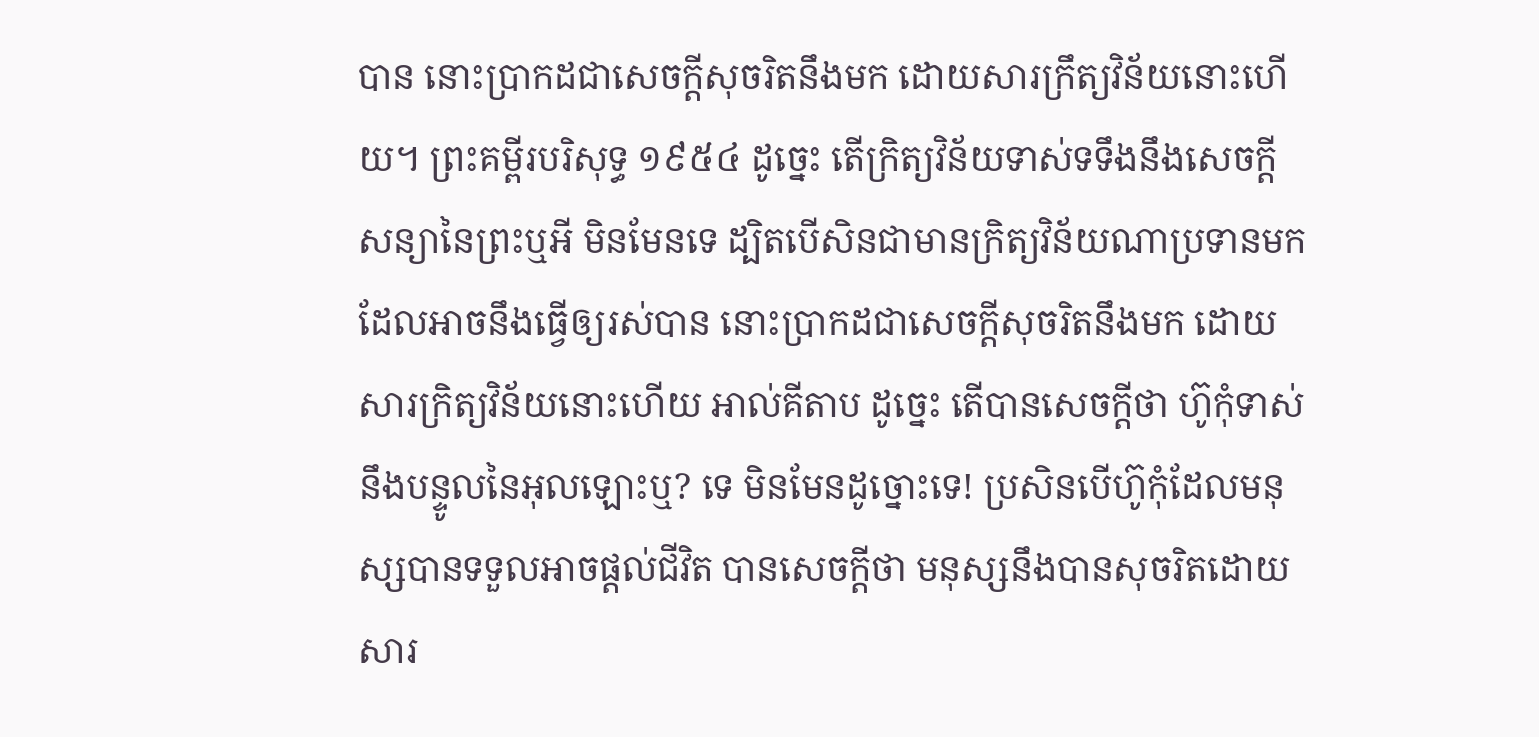បាន នោះប្រាកដជាសេចក្ដីសុចរិតនឹងមក ដោយសារក្រឹត្យវិន័យនោះហើយ។ ព្រះគម្ពីរបរិសុទ្ធ ១៩៥៤ ដូច្នេះ តើក្រិត្យវិន័យទាស់ទទឹងនឹងសេចក្ដីសន្យានៃព្រះឬអី មិនមែនទេ ដ្បិតបើសិនជាមានក្រិត្យវិន័យណាប្រទានមក ដែលអាចនឹងធ្វើឲ្យរស់បាន នោះប្រាកដជាសេចក្ដីសុចរិតនឹងមក ដោយសារក្រិត្យវិន័យនោះហើយ អាល់គីតាប ដូច្នេះ តើបានសេចក្ដីថា ហ៊ូកុំទាស់នឹងបន្ទូលនៃអុលឡោះឬ? ទេ មិនមែនដូច្នោះទេ! ប្រសិនបើហ៊ូកុំដែលមនុស្សបានទទួលអាចផ្ដល់ជីវិត បានសេចក្ដីថា មនុស្សនឹងបានសុចរិតដោយសារ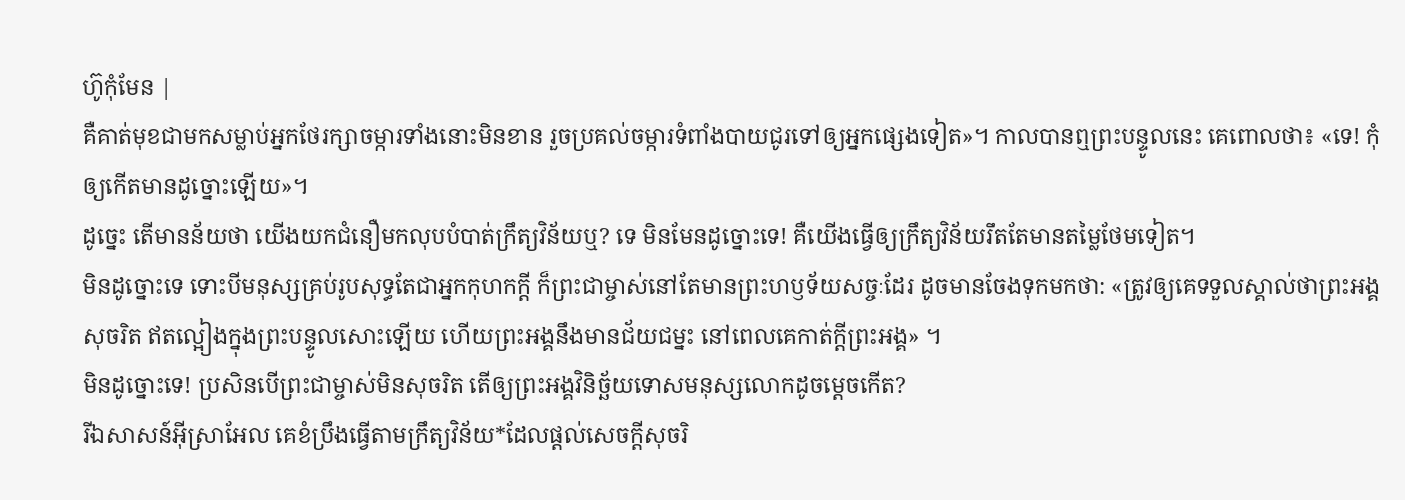ហ៊ូកុំមែន |
គឺគាត់មុខជាមកសម្លាប់អ្នកថែរក្សាចម្ការទាំងនោះមិនខាន រួចប្រគល់ចម្ការទំពាំងបាយជូរទៅឲ្យអ្នកផ្សេងទៀត»។ កាលបានឮព្រះបន្ទូលនេះ គេពោលថា៖ «ទេ! កុំឲ្យកើតមានដូច្នោះឡើយ»។
ដូច្នេះ តើមានន័យថា យើងយកជំនឿមកលុបបំបាត់ក្រឹត្យវិន័យឬ? ទេ មិនមែនដូច្នោះទេ! គឺយើងធ្វើឲ្យក្រឹត្យវិន័យរឹតតែមានតម្លៃថែមទៀត។
មិនដូច្នោះទេ ទោះបីមនុស្សគ្រប់រូបសុទ្ធតែជាអ្នកកុហកក្តី ក៏ព្រះជាម្ចាស់នៅតែមានព្រះហឫទ័យសច្ចៈដែរ ដូចមានចែងទុកមកថា: «ត្រូវឲ្យគេទទួលស្គាល់ថាព្រះអង្គសុចរិត ឥតល្អៀងក្នុងព្រះបន្ទូលសោះឡើយ ហើយព្រះអង្គនឹងមានជ័យជម្នះ នៅពេលគេកាត់ក្តីព្រះអង្គ» ។
មិនដូច្នោះទេ! ប្រសិនបើព្រះជាម្ចាស់មិនសុចរិត តើឲ្យព្រះអង្គវិនិច្ឆ័យទោសមនុស្សលោកដូចម្ដេចកើត?
រីឯសាសន៍អ៊ីស្រាអែល គេខំប្រឹងធ្វើតាមក្រឹត្យវិន័យ*ដែលផ្ដល់សេចក្ដីសុចរិ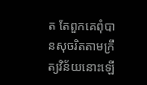ត តែពួកគេពុំបានសុចរិតតាមក្រឹត្យវិន័យនោះឡើ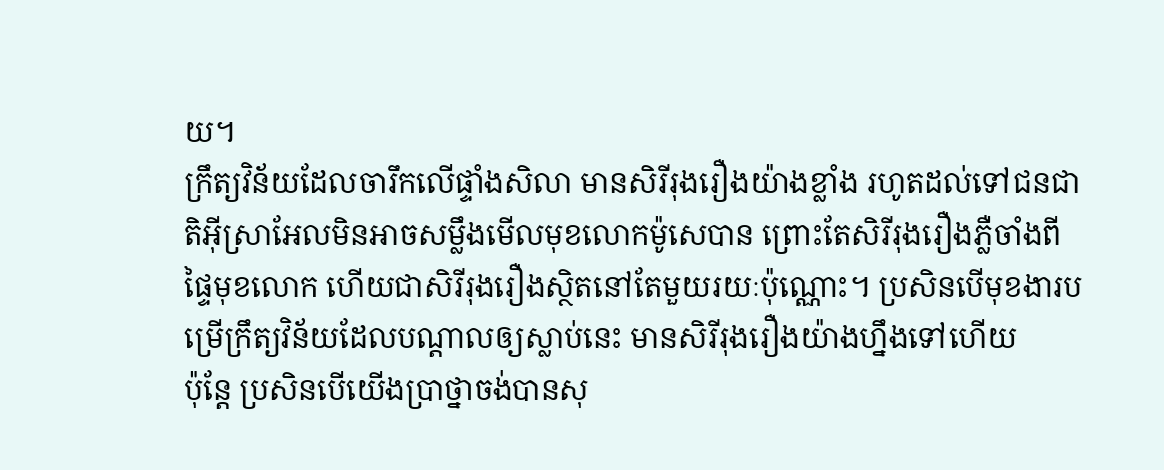យ។
ក្រឹត្យវិន័យដែលចារឹកលើផ្ទាំងសិលា មានសិរីរុងរឿងយ៉ាងខ្លាំង រហូតដល់ទៅជនជាតិអ៊ីស្រាអែលមិនអាចសម្លឹងមើលមុខលោកម៉ូសេបាន ព្រោះតែសិរីរុងរឿងភ្លឺចាំងពីផ្ទៃមុខលោក ហើយជាសិរីរុងរឿងស្ថិតនៅតែមួយរយៈប៉ុណ្ណោះ។ ប្រសិនបើមុខងារបម្រើក្រឹត្យវិន័យដែលបណ្ដាលឲ្យស្លាប់នេះ មានសិរីរុងរឿងយ៉ាងហ្នឹងទៅហើយ
ប៉ុន្តែ ប្រសិនបើយើងប្រាថ្នាចង់បានសុ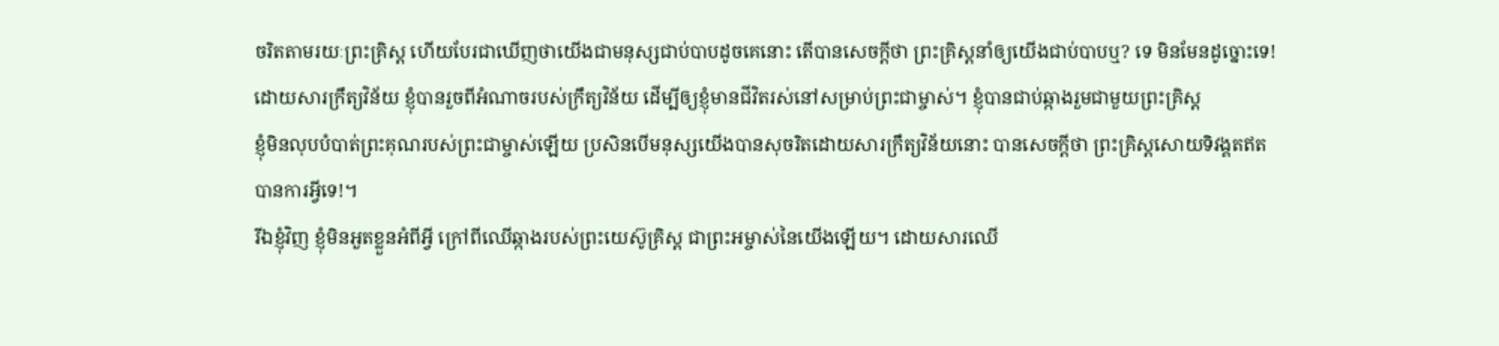ចរិតតាមរយៈព្រះគ្រិស្ត ហើយបែរជាឃើញថាយើងជាមនុស្សជាប់បាបដូចគេនោះ តើបានសេចក្ដីថា ព្រះគ្រិស្តនាំឲ្យយើងជាប់បាបឬ? ទេ មិនមែនដូច្នោះទេ!
ដោយសារក្រឹត្យវិន័យ ខ្ញុំបានរួចពីអំណាចរបស់ក្រឹត្យវិន័យ ដើម្បីឲ្យខ្ញុំមានជីវិតរស់នៅសម្រាប់ព្រះជាម្ចាស់។ ខ្ញុំបានជាប់ឆ្កាងរួមជាមួយព្រះគ្រិស្ត
ខ្ញុំមិនលុបបំបាត់ព្រះគុណរបស់ព្រះជាម្ចាស់ឡើយ ប្រសិនបើមនុស្សយើងបានសុចរិតដោយសារក្រឹត្យវិន័យនោះ បានសេចក្ដីថា ព្រះគ្រិស្តសោយទិវង្គតឥតបានការអ្វីទេ!។
រីឯខ្ញុំវិញ ខ្ញុំមិនអួតខ្លួនអំពីអ្វី ក្រៅពីឈើឆ្កាងរបស់ព្រះយេស៊ូគ្រិស្ត ជាព្រះអម្ចាស់នៃយើងឡើយ។ ដោយសារឈើ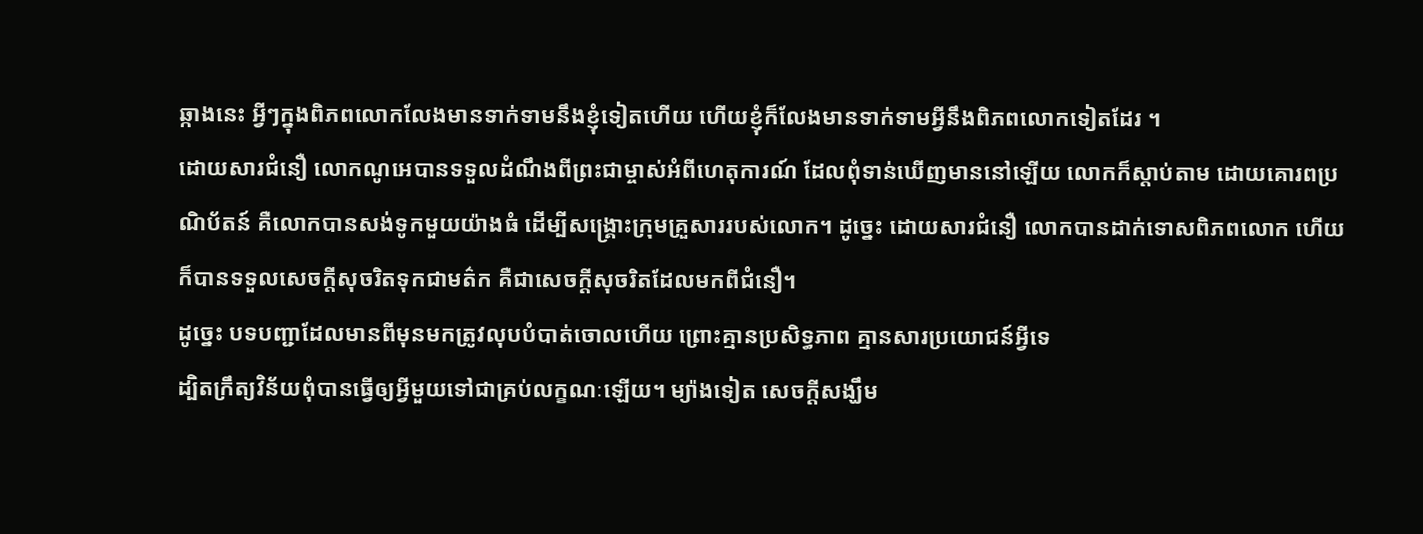ឆ្កាងនេះ អ្វីៗក្នុងពិភពលោកលែងមានទាក់ទាមនឹងខ្ញុំទៀតហើយ ហើយខ្ញុំក៏លែងមានទាក់ទាមអ្វីនឹងពិភពលោកទៀតដែរ ។
ដោយសារជំនឿ លោកណូអេបានទទួលដំណឹងពីព្រះជាម្ចាស់អំពីហេតុការណ៍ ដែលពុំទាន់ឃើញមាននៅឡើយ លោកក៏ស្ដាប់តាម ដោយគោរពប្រណិប័តន៍ គឺលោកបានសង់ទូកមួយយ៉ាងធំ ដើម្បីសង្គ្រោះក្រុមគ្រួសាររបស់លោក។ ដូច្នេះ ដោយសារជំនឿ លោកបានដាក់ទោសពិភពលោក ហើយក៏បានទទួលសេចក្ដីសុចរិតទុកជាមត៌ក គឺជាសេចក្ដីសុចរិតដែលមកពីជំនឿ។
ដូច្នេះ បទបញ្ជាដែលមានពីមុនមកត្រូវលុបបំបាត់ចោលហើយ ព្រោះគ្មានប្រសិទ្ធភាព គ្មានសារប្រយោជន៍អ្វីទេ
ដ្បិតក្រឹត្យវិន័យពុំបានធ្វើឲ្យអ្វីមួយទៅជាគ្រប់លក្ខណៈឡើយ។ ម្យ៉ាងទៀត សេចក្ដីសង្ឃឹម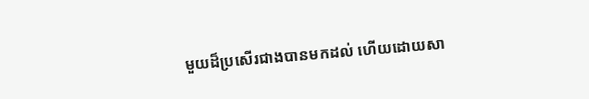មួយដ៏ប្រសើរជាងបានមកដល់ ហើយដោយសា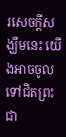រសេចក្ដីសង្ឃឹមនេះ យើងអាចចូលទៅជិតព្រះជា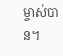ម្ចាស់បាន។